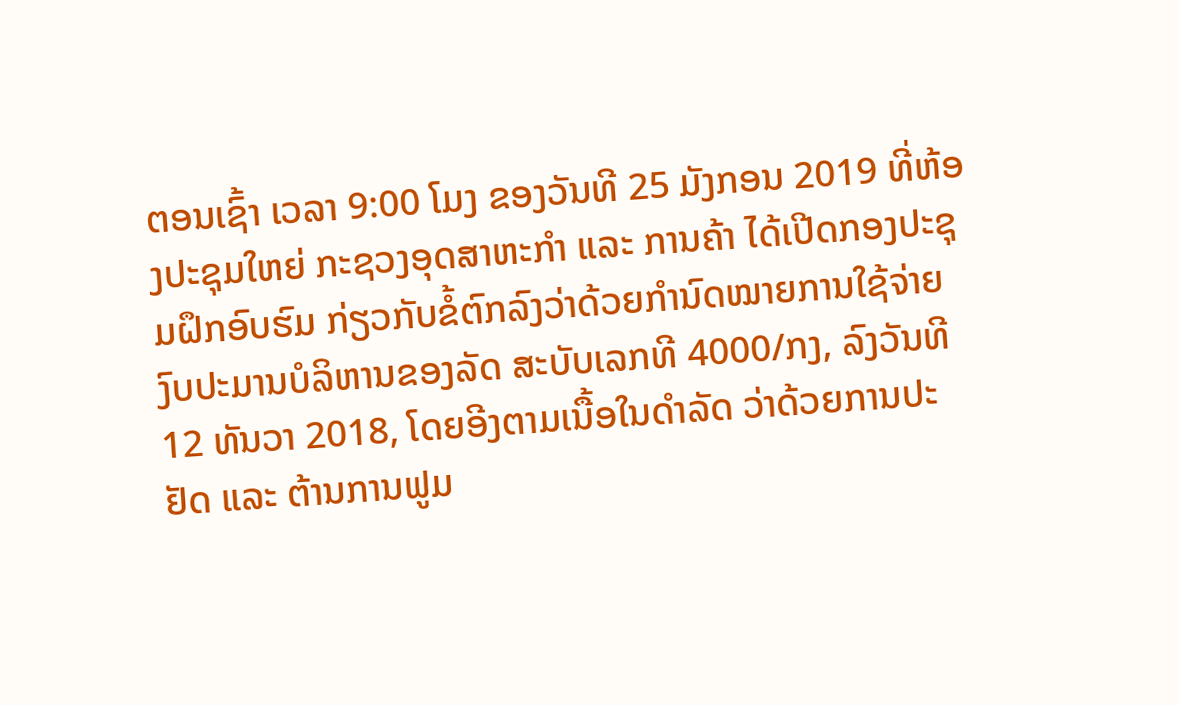ຕອນເຊົ້າ ເວລາ 9:00 ໂມງ ຂອງວັນທີ 25 ມັງກອນ 2019 ທີ່ຫ້ອງປະຊຸມໃຫຍ່ ກະຊວງອຸດສາຫະກໍາ ແລະ ການຄ້າ ໄດ້ເປີດກອງປະຊຸມຝຶກອົບຮົມ ກ່ຽວກັບຂໍ້ຕົກລົງວ່າດ້ວຍກໍານົດໝາຍການໃຊ້ຈ່າຍງົບປະມານບໍລິຫານຂອງລັດ ສະບັບເລກທີ 4000/ກງ, ລົງວັນທີ 12 ທັນວາ 2018, ໂດຍອີງຕາມເນື້ອໃນດໍາລັດ ວ່າດ້ວຍການປະຢັດ ແລະ ຕ້ານການຟູມ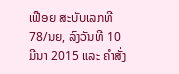ເຟືອຍ ສະບັບເລກທີ 78/ນຍ, ລົງວັນທີ 10 ມີນາ 2015 ແລະ ຄໍາສັ່ງ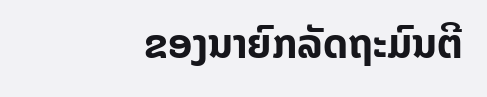ຂອງນາຍົກລັດຖະມົນຕີ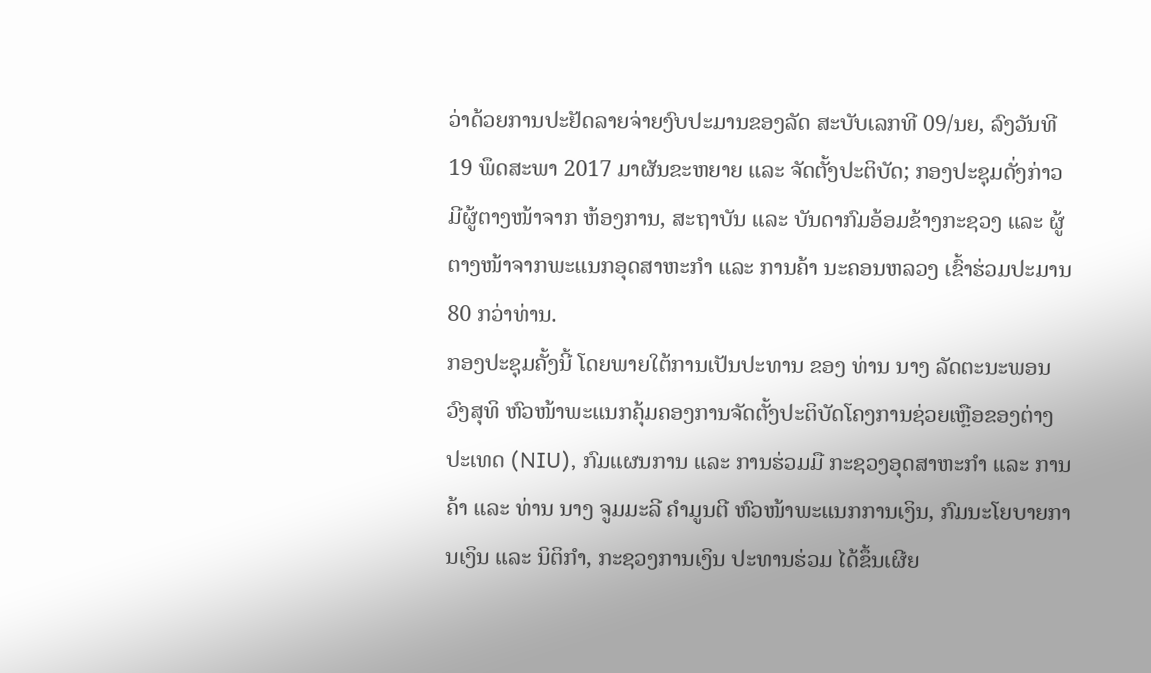ວ່າດ້ວຍການປະຢັດລາຍຈ່າຍງົບປະມານຂອງລັດ ສະບັບເລກທີ 09/ນຍ, ລົງວັນທີ 19 ພຶດສະພາ 2017 ມາຜັນຂະຫຍາຍ ແລະ ຈັດຕັ້ງປະຕິບັດ; ກອງປະຊຸມດັ່ງກ່າວ ມີຜູ້ຕາງໜ້າຈາກ ຫ້ອງການ, ສະຖາບັນ ແລະ ບັນດາກົມອ້ອມຂ້າງກະຊວງ ແລະ ຜູ້ຕາງໜ້າຈາກພະແນກອຸດສາຫະກໍາ ແລະ ການຄ້າ ນະຄອນຫລວງ ເຂົ້າຮ່ວມປະມານ 80 ກວ່າທ່ານ.
ກອງປະຊຸມຄັ້ງນີ້ ໂດຍພາຍໃຕ້ການເປັນປະທານ ຂອງ ທ່ານ ນາງ ລັດຕະນະພອນ ວົງສຸທິ ຫົວໜ້າພະແນກຄຸ້ມຄອງການຈັດຕັ້ງປະຕິບັດໂຄງການຊ່ວຍເຫຼືອຂອງຕ່າງປະເທດ (NIU), ກົມແຜນການ ແລະ ການຮ່ວມມື ກະຊວງອຸດສາຫະກໍາ ແລະ ການຄ້າ ແລະ ທ່ານ ນາງ ຈູມມະລີ ຄໍາມູນຕີ ຫົວໜ້າພະແນກການເງິນ, ກົມນະໂຍບາຍການເງິນ ແລະ ນິຕິກໍາ, ກະຊວງການເງິນ ປະທານຮ່ວມ ໄດ້ຂຶ້ນເຜີຍ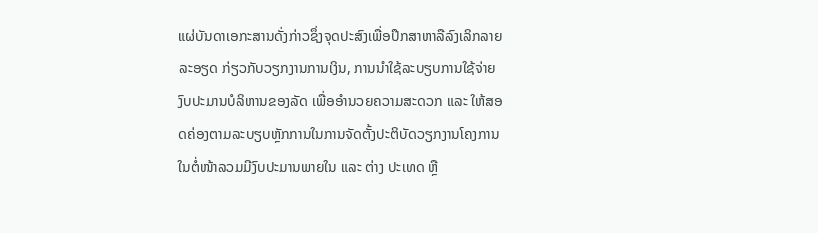ແຜ່ບັນດາເອກະສານດັ່ງກ່າວຊຶ່ງຈຸດປະສົງເພື່ອປຶກສາຫາລືລົງເລິກລາຍລະອຽດ ກ່ຽວກັບວຽກງານການເງິນ, ການນໍາໃຊ້ລະບຽບການໃຊ້ຈ່າຍງົບປະມານບໍລິຫານຂອງລັດ ເພື່ອອໍານວຍຄວາມສະດວກ ແລະ ໃຫ້ສອດຄ່ອງຕາມລະບຽບຫຼັກການໃນການຈັດຕັ້ງປະຕິບັດວຽກງານໂຄງການໃນຕໍ່ໜ້າລວມມີງົບປະມານພາຍໃນ ແລະ ຕ່າງ ປະເທດ ຫຼື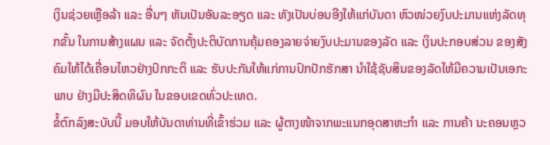ເງິນຊ່ວຍເຫຼືອລ້າ ແລະ ອື່ນໆ ຫັນເປັນອັນລະອຽດ ແລະ ທັງເປັນບ່ອນອີງໃຫ້ແກ່ບັນດາ ຫົວໜ່ວຍງົບປະມານແຫ່ງລັດທຸກຂັ້ນ ໃນການສ້າງແຜນ ແລະ ຈັດຕັ້ງປະຕິບັດການຄຸ້ມຄອງລາຍຈ່າຍງົບປະມານຂອງລັດ ແລະ ເງິນປະກອບສ່ວນ ຂອງສັງຄົມໃຫ້ໄດ້ເຄື່ອນໄຫວຢ່າງປົກກະຕິ ແລະ ຮັບປະກັນໃຫ້ແກ່ການປົກປັກຮັກສາ ນໍາໃຊ້ຊັບສິນຂອງລັດໃຫ້ມີຄວາມເປັນເອກະພາບ ຢ່າງມີປະສິດທິຜົນ ໃນຂອບເຂດທົ່ວປະເທດ.
ຂໍ້ຕົກລົງສະບັບນີ້ ມອບໃຫ້ບັນດາທ່ານທີ່ເຂົ້າຮ່ວມ ແລະ ຜູ້ຕາງໜ້າຈາກພະແນກອຸດສາຫະກໍາ ແລະ ການຄ້າ ນະຄອນຫຼວ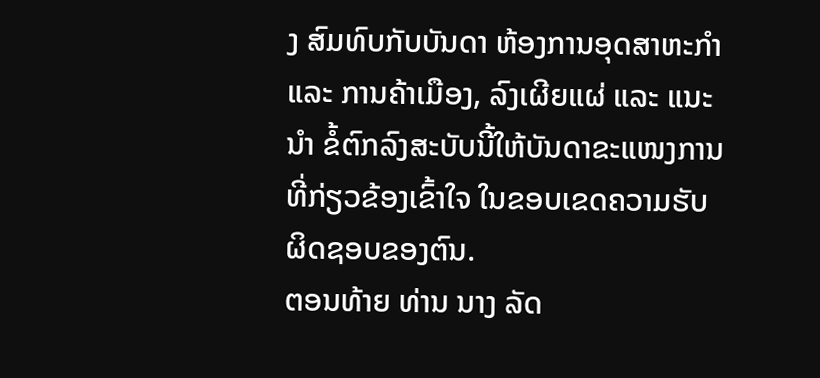ງ ສົມທົບກັບບັນດາ ຫ້ອງການອຸດສາຫະກໍາ ແລະ ການຄ້າເມືອງ, ລົງເຜີຍແຜ່ ແລະ ແນະນໍາ ຂໍ້ຕົກລົງສະບັບນີ້ໃຫ້ບັນດາຂະແໜງການທີ່ກ່ຽວຂ້ອງເຂົ້າໃຈ ໃນຂອບເຂດຄວາມຮັບຜິດຊອບຂອງຕົນ.
ຕອນທ້າຍ ທ່ານ ນາງ ລັດ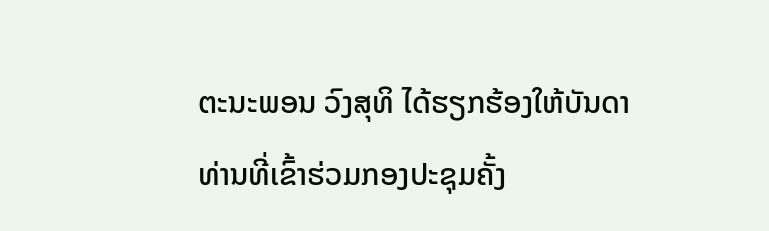ຕະນະພອນ ວົງສຸທິ ໄດ້ຮຽກຮ້ອງໃຫ້ບັນດາທ່ານທີ່ເຂົ້າຮ່ວມກອງປະຊຸມຄັ້ງ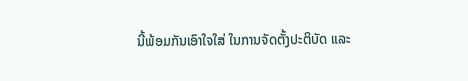ນີ້ພ້ອມກັນເອົາໃຈໃສ່ ໃນການຈັດຕັ້ງປະຕິບັດ ແລະ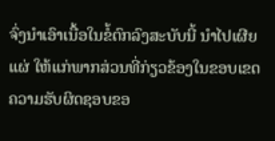ຈົ່ງນໍາເອົາເນື້ອໃນຂໍ້ຕົກລົງສະບັບນີ້ ນໍາໄປເຜີຍແຜ່ ໃຫ້ແກ່ພາກສ່ວນທີ່ກ່ຽວຂ້ອງໃນຂອບເຂດຄວາມຮັບຜິດຊອບຂອ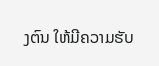ງຕົນ ໃຫ້ມີຄວາມຮັບ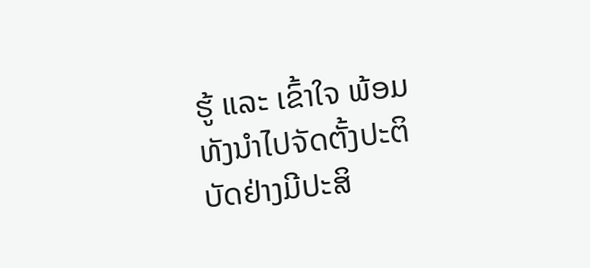ຮູ້ ແລະ ເຂົ້າໃຈ ພ້ອມທັງນໍາໄປຈັດຕັ້ງປະຕິບັດຢ່າງມີປະສິ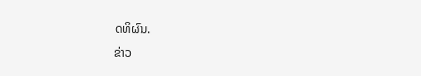ດທິຜົນ.
ຂ່າວ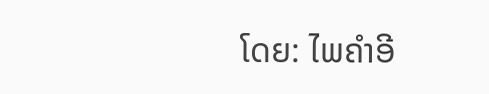ໂດຍ: ໄພຄໍາອີ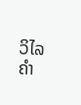ວິໄລຄໍາ